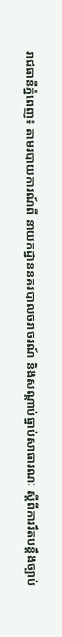រាជធានីភ្នំពេញ៖ តាមរបាយការណ៍ពី នាយកដ្ឋាននគរបាលចរាចរណ៍ និងសណ្តាប់ធ្នាប់សាធារណៈ ស្តីពីការរឹតបន្ដឹងច្បាប់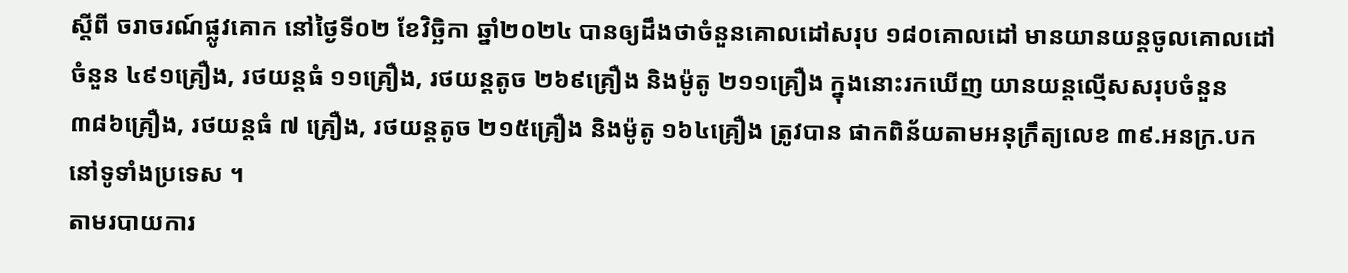ស្ដីពី ចរាចរណ៍ផ្លូវគោក នៅថ្ងៃទី០២ ខែវិច្ឆិកា ឆ្នាំ២០២៤ បានឲ្យដឹងថាចំនួនគោលដៅសរុប ១៨០គោលដៅ មានយានយន្តចូលគោលដៅចំនួន ៤៩១គ្រឿង, រថយន្តធំ ១១គ្រឿង, រថយន្តតូច ២៦៩គ្រឿង និងម៉ូតូ ២១១គ្រឿង ក្នុងនោះរកឃើញ យានយន្តល្មើសសរុបចំនួន ៣៨៦គ្រឿង, រថយន្តធំ ៧ គ្រឿង, រថយន្តតូច ២១៥គ្រឿង និងម៉ូតូ ១៦៤គ្រឿង ត្រូវបាន ផាកពិន័យតាមអនុក្រឹត្យលេខ ៣៩.អនក្រ.បក នៅទូទាំងប្រទេស ។
តាមរបាយការ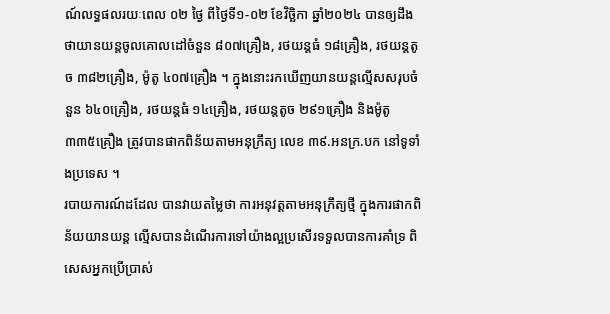ណ៍លទ្ធផលរយៈពេល ០២ ថ្ងៃ ពីថ្ងៃទី១-០២ ខែវិច្ឆិកា ឆ្នាំ២០២៤ បានឲ្យដឹងថាយានយន្តចូលគោលដៅចំនួន ៨០៧គ្រឿង, រថយន្តធំ ១៨គ្រឿង, រថយន្តតូច ៣៨២គ្រឿង, ម៉ូតូ ៤០៧គ្រឿង ។ ក្នុងនោះរកឃើញយានយន្តល្មើសសរុបចំនួន ៦៤០គ្រឿង, រថយន្តធំ ១៤គ្រឿង, រថយន្តតូច ២៩១គ្រឿង និងម៉ូតូ ៣៣៥គ្រឿង ត្រូវបានផាកពិន័យតាមអនុក្រឹត្យ លេខ ៣៩.អនក្រ.បក នៅទូទាំងប្រទេស ។
របាយការណ៍ដដែល បានវាយតម្លៃថា ការអនុវត្តតាមអនុក្រឹត្យថ្មី ក្នុងការផាកពិន័យយានយន្ត ល្មើសបានដំណើរការទៅយ៉ាងល្អប្រសើរទទួលបានការគាំទ្រ ពិសេសអ្នកប្រើប្រាស់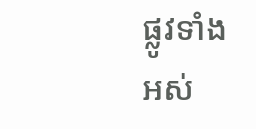ផ្លូវទាំងអស់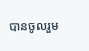បានចូលរួម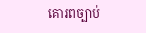គោរពច្បាប់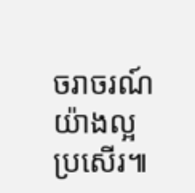ចរាចរណ៍យ៉ាងល្អប្រសើរ៕